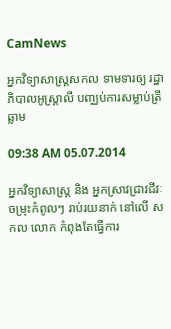CamNews

អ្នកវិទ្យាសាស្ត្រសកល ទាមទារឲ្យ រដ្ឋាភិបាលអូស្ត្រាលី បញ្ឈប់ការសម្លាប់ត្រីឆ្លាម

09:38 AM 05.07.2014

អ្នកវិទ្យាសាស្ត្រ និង អ្នកស្រាវជ្រាវជីវៈចម្រុះកំពូលៗ រាប់រយនាក់ នៅលើ សកល លោក កំពុងតែធ្វើការ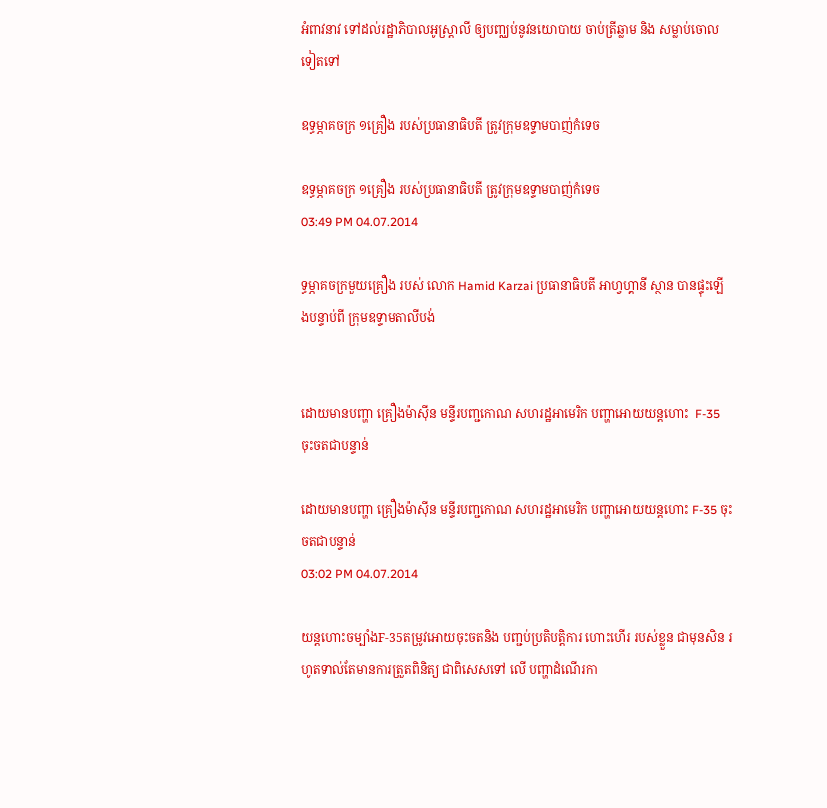អំពាវនាវ ទៅដល់រដ្ឋាភិបាលអូស្ត្រាលី ឲ្យបញ្ឈប់នូវនយោបាយ ចាប់ត្រីឆ្លាម និង សម្លាប់ចោលទៀតទៅ

ឧទ្ធម្ភាគចក្រ ១គ្រឿង របស់ប្រធានាធិបតី ត្រូវក្រុមឧទ្ទាមបាញ់កំទេច

ឧទ្ធម្ភាគចក្រ ១គ្រឿង របស់ប្រធានាធិបតី ត្រូវក្រុមឧទ្ទាមបាញ់កំទេច
03:49 PM 04.07.2014

ទ្ធម្ភាគចក្រមួយគ្រឿង របស់ លោក Hamid Karzai ប្រធានាធិបតី អាហ្វហ្គានី ស្ថាន បានផ្ទុះឡើងបន្ទាប់ពី ក្រុមឧទ្ទាមតាលីបង់


ដោយមានបញ្ហា គ្រឿងម៉ាស៊ីន មន្ទីរបញ្ជកោណ សហរដ្ឋអាមេរិក បញ្ហាអោយយន្តហោះ  F-35 ចុះចតជាបន្ទាន់

ដោយមានបញ្ហា គ្រឿងម៉ាស៊ីន មន្ទីរបញ្ជកោណ សហរដ្ឋអាមេរិក បញ្ហាអោយយន្តហោះ F-35 ចុះចតជាបន្ទាន់
03:02 PM 04.07.2014

យន្តហោះចម្បាំងF-35តម្រូវអោយចុះចតនិង បញ្ជប់ប្រតិបត្តិការ ហោះហើរ របស់ខ្លួន ជាមុនសិន រហូតទាល់តែមានការត្រួតពិនិត្យ ជាពិសេសទៅ លើ បញ្ហាដំណើរកា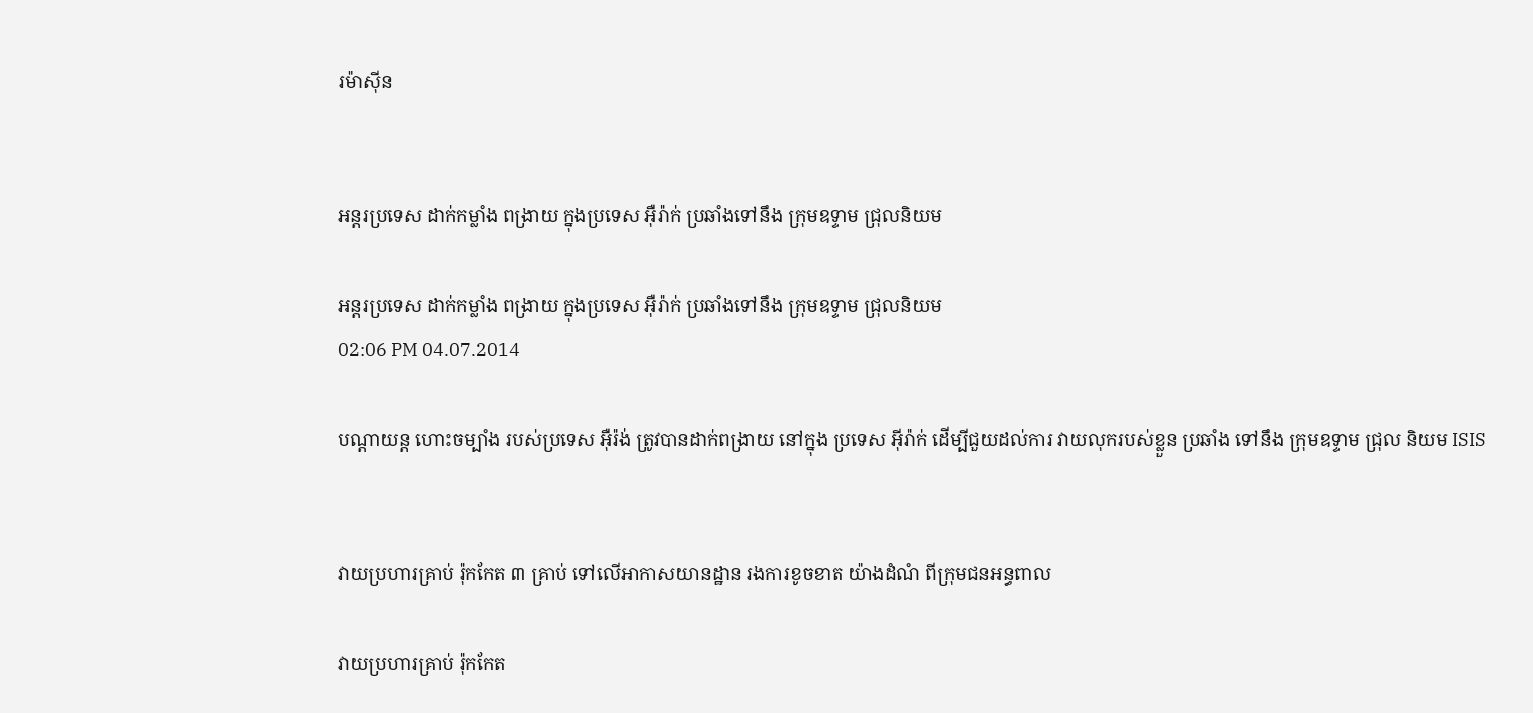រម៉ាស៊ីន


អន្តរប្រទេស ដាក់កម្លាំង ពង្រាយ ក្នុងប្រទេស អ៊ឺរ៉ាក់ ប្រឆាំងទៅនឹង ក្រុមឧទ្ទាម ជ្រុលនិយម

អន្តរប្រទេស ដាក់កម្លាំង ពង្រាយ ក្នុងប្រទេស អ៊ឺរ៉ាក់ ប្រឆាំងទៅនឹង ក្រុមឧទ្ទាម ជ្រុលនិយម
02:06 PM 04.07.2014

បណ្តាយន្ត ហោះចម្បាំង របស់ប្រទេស អ៊ឺរ៉ង់ ត្រូវបានដាក់ពង្រាយ នៅក្នុង ប្រទេស អ៊ីរ៉ាក់ ដើម្បីជួយដល់ការ វាយលុករបស់ខ្លួន ប្រឆាំង ទៅនឹង ក្រុមឧទ្ទាម ជ្រុល និយម ISIS


វាយប្រហារគ្រាប់ រ៉ុកកែត ៣ គ្រាប់ ទៅលើអាកាសយានដ្ឋាន រងការខូចខាត យ៉ាងដំណំ ពីក្រុមជនអន្ធពាល

វាយប្រហារគ្រាប់ រ៉ុកកែត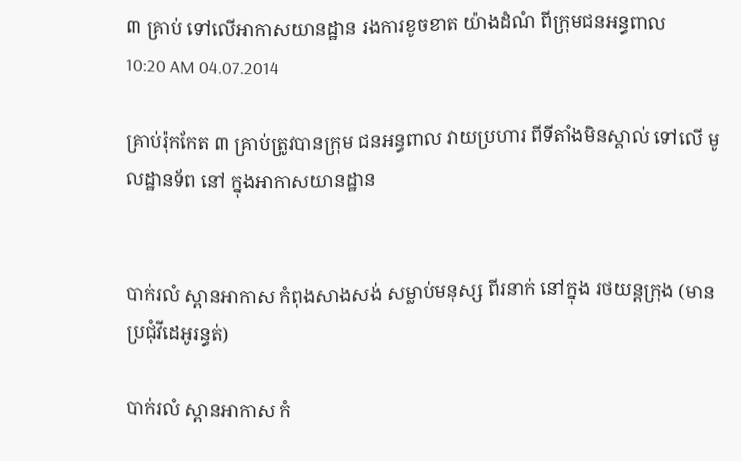៣ គ្រាប់ ទៅលើអាកាសយានដ្ឋាន រងការខូចខាត យ៉ាងដំណំ ពីក្រុមជនអន្ធពាល
10:20 AM 04.07.2014

គ្រាប់រ៉ុកកែត ៣ គ្រាប់ត្រូវបានក្រុម ជនអន្ធពាល វាយប្រហារ ពីទីតាំងមិនស្គាល់ ទៅលើ មូលដ្ឋានទ័ព នៅ ក្នុងអាកាសយានដ្ឋាន


បាក់រលំ ស្ពានអាកាស កំពុងសាងសង់ សម្លាប់មនុស្ស ពីរនាក់ នៅក្នុង រថយន្តក្រុង (មានប្រជុំវីដេអូរន្ធត់)

បាក់រលំ ស្ពានអាកាស កំ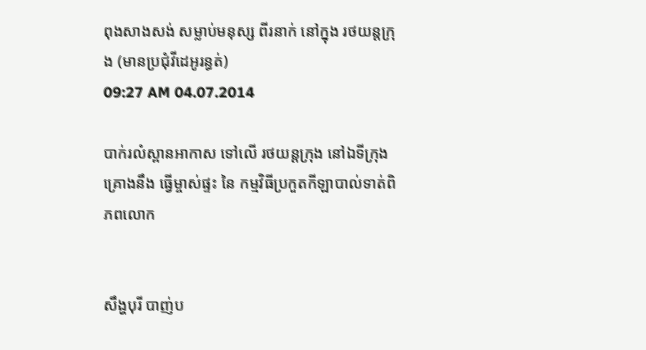ពុងសាងសង់ សម្លាប់មនុស្ស ពីរនាក់ នៅក្នុង រថយន្តក្រុង (មានប្រជុំវីដេអូរន្ធត់)
09:27 AM 04.07.2014

បាក់រលំស្ពានអាកាស ទៅលើ រថយន្តក្រុង នៅឯទីក្រុងគ្រោងនឹង ធ្វើម្ចាស់ផ្ទះ នៃ កម្មវិធីប្រកួតកីឡាបាល់ទាត់ពិភពលោក


សឹង្ហបុរី បាញ់ប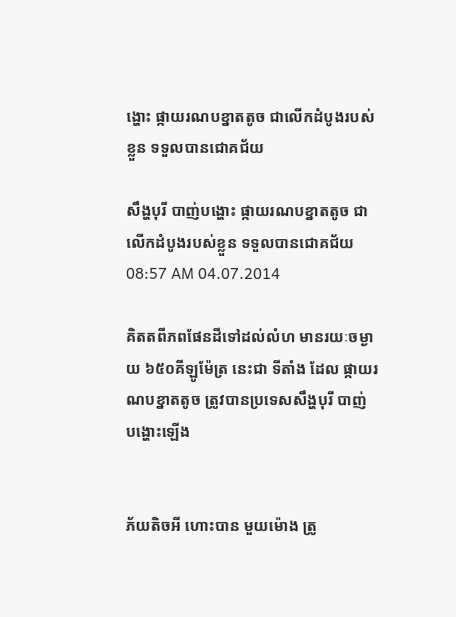ង្ហោះ ផ្កាយរណបខ្នាតតូច ជាលើកដំបូងរបស់ខ្លួន ទទួលបានជោគជ័យ

សឹង្ហបុរី បាញ់បង្ហោះ ផ្កាយរណបខ្នាតតូច ជាលើកដំបូងរបស់ខ្លួន ទទួលបានជោគជ័យ
08:57 AM 04.07.2014

គិតតពីភពផែនដីទៅដល់លំហ មានរយៈចម្ងាយ ៦៥០គីឡូម៉ែត្រ នេះជា ទីតាំង ដែល ផ្កាយរណបខ្នាតតូច ត្រូវបានប្រទេសសឹង្ហបុរី បាញ់ បង្ហោះឡើង


ភ័យតិចអី ហោះបាន មួយម៉ោង ត្រូ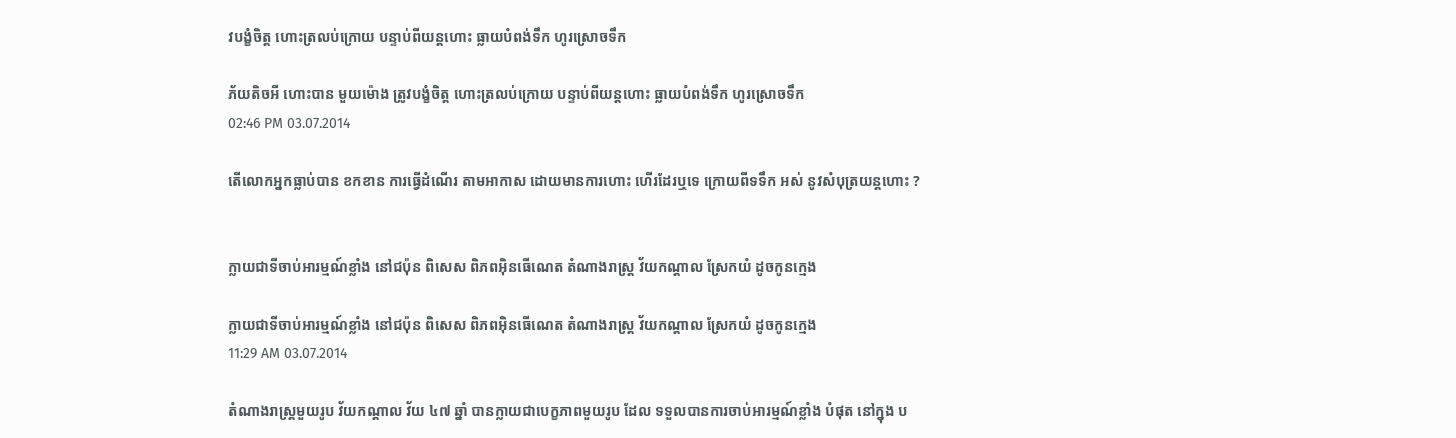វបង្ខំចិត្ត ហោះត្រលប់ក្រោយ បន្ទាប់ពីយន្តហោះ ធ្លាយបំពង់ទឹក ហូរស្រោចទឹក

ភ័យតិចអី ហោះបាន មួយម៉ោង ត្រូវបង្ខំចិត្ត ហោះត្រលប់ក្រោយ បន្ទាប់ពីយន្តហោះ ធ្លាយបំពង់ទឹក ហូរស្រោចទឹក
02:46 PM 03.07.2014

តើលោកអ្នកធ្លាប់បាន ខកខាន ការធ្វើដំណើរ តាមអាកាស ដោយមានការហោះ ហើរដែរឬទេ ក្រោយពីទទឹក អស់ នូវសំបុត្រយន្តហោះ ?


ក្លាយជាទីចាប់អារម្មណ៍ខ្លាំង នៅជប៉ុន ពិសេស ពិភពអ៊ិនធើណេត តំណាងរាស្រ្ត វ័យកណ្តាល ស្រែកយំ ដូចកូនក្មេង

ក្លាយជាទីចាប់អារម្មណ៍ខ្លាំង នៅជប៉ុន ពិសេស ពិភពអ៊ិនធើណេត តំណាងរាស្រ្ត វ័យកណ្តាល ស្រែកយំ ដូចកូនក្មេង
11:29 AM 03.07.2014

តំណាងរាស្រ្តមួយរូប វ័យកណ្តាល វ័យ ៤៧ ឆ្នាំ បានក្លាយជាបេក្ខភាពមួយរូប ដែល ទទួលបានការចាប់អារម្មណ៍ខ្លាំង បំផុត នៅក្នុង ប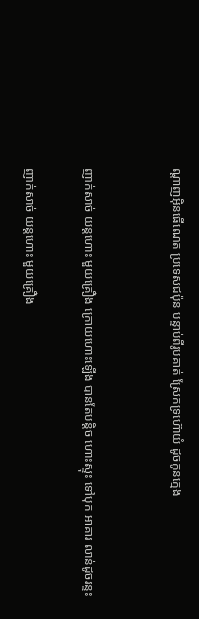ណ្តាញអ៊ិនធើណេត ប្រទេសជប៉ុន បន្ទាប់ពីរូបគាត់ ស្រែកទ្រហ៊ោយំ ដូចកូនក្មេង


ញាក់សាច់ យន្តហោះ មួយគ្រឿង ក្រោយហោះឡើង បានតែបន្តិច ហោះស្ទុះ ទៅបុក អាគារ លាន់ដូចរន្ទះ

ញាក់សាច់ យន្តហោះ មួយគ្រឿង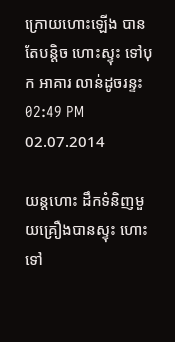ក្រោយហោះឡើង បានតែបន្តិច ហោះស្ទុះ ទៅបុក អាគារ លាន់ដូចរន្ទះ
02:49 PM 02.07.2014

យន្តហោះ ដឹកទំនិញមួយគ្រឿងបានស្ទុះ ហោះទៅ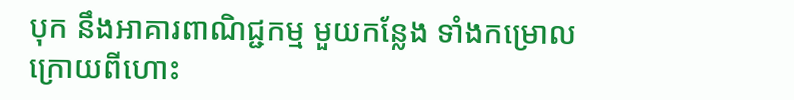បុក នឹងអាគារពាណិជ្ជកម្ម មួយកន្លែង ទាំងកម្រោល ក្រោយពីហោះ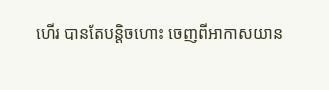ហើរ បានតែបន្តិចហោះ ចេញពីអាកាសយាន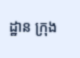ដ្ឋាន ក្រុង